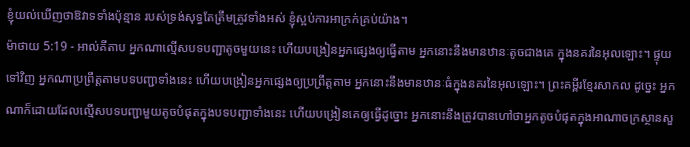ខ្ញុំយល់ឃើញថាឱវាទទាំងប៉ុន្មាន របស់ទ្រង់សុទ្ធតែត្រឹមត្រូវទាំងអស់ ខ្ញុំស្អប់ការអាក្រក់គ្រប់យ៉ាង។
ម៉ាថាយ 5:19 - អាល់គីតាប អ្នកណាល្មើសបទបញ្ជាតូចមួយនេះ ហើយបង្រៀនអ្នកផ្សេងឲ្យធ្វើតាម អ្នកនោះនឹងមានឋានៈតូចជាងគេ ក្នុងនគរនៃអុលឡោះ។ ផ្ទុយទៅវិញ អ្នកណាប្រព្រឹត្ដតាមបទបញ្ជាទាំងនេះ ហើយបង្រៀនអ្នកផ្សេងឲ្យប្រព្រឹត្ដតាម អ្នកនោះនឹងមានឋានៈធំក្នុងនគរនៃអុលឡោះ។ ព្រះគម្ពីរខ្មែរសាកល ដូច្នេះ អ្នកណាក៏ដោយដែលល្មើសបទបញ្ជាមួយតូចបំផុតក្នុងបទបញ្ជាទាំងនេះ ហើយបង្រៀនគេឲ្យធ្វើដូច្នោះ អ្នកនោះនឹងត្រូវបានហៅថាអ្នកតូចបំផុតក្នុងអាណាចក្រស្ថានសួ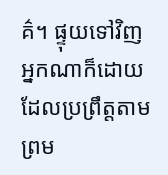គ៌។ ផ្ទុយទៅវិញ អ្នកណាក៏ដោយដែលប្រព្រឹត្តតាម ព្រម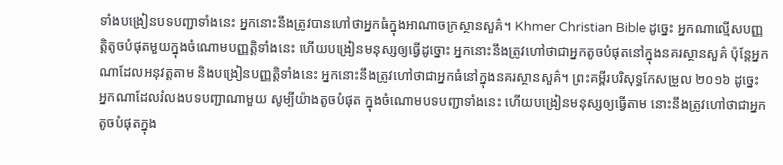ទាំងបង្រៀនបទបញ្ជាទាំងនេះ អ្នកនោះនឹងត្រូវបានហៅថាអ្នកធំក្នុងអាណាចក្រស្ថានសួគ៌។ Khmer Christian Bible ដូច្នេះ អ្នកណាល្មើសបញ្ញត្ដិតូចបំផុតមួយក្នុងចំណោមបញ្ញត្ដិទាំងនេះ ហើយបង្រៀនមនុស្សឲ្យធ្វើដូច្នោះ អ្នកនោះនឹងត្រូវហៅថាជាអ្នកតូចបំផុតនៅក្នុងនគរស្ថានសួគ៌ ប៉ុន្ដែអ្នកណាដែលអនុវត្ដតាម និងបង្រៀនបញ្ញត្ដិទាំងនេះ អ្នកនោះនឹងត្រូវហៅថាជាអ្នកធំនៅក្នុងនគរស្ថានសួគ៌។ ព្រះគម្ពីរបរិសុទ្ធកែសម្រួល ២០១៦ ដូច្នេះ អ្នកណាដែលរំលងបទបញ្ជាណាមួយ សូម្បីយ៉ាងតូចបំផុត ក្នុងចំណោមបទបញ្ជាទាំងនេះ ហើយបង្រៀនមនុស្សឲ្យធ្វើតាម នោះនឹងត្រូវហៅថាជាអ្នកតូចបំផុតក្នុង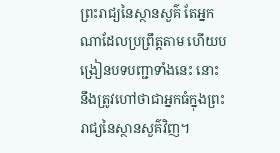ព្រះរាជ្យនៃស្ថានសួគ៌ តែអ្នកណាដែលប្រព្រឹត្តតាម ហើយបង្រៀនបទបញ្ជាទាំងនេះ នោះនឹងត្រូវហៅថាជាអ្នកធំក្នុងព្រះរាជ្យនៃស្ថានសួគ៌វិញ។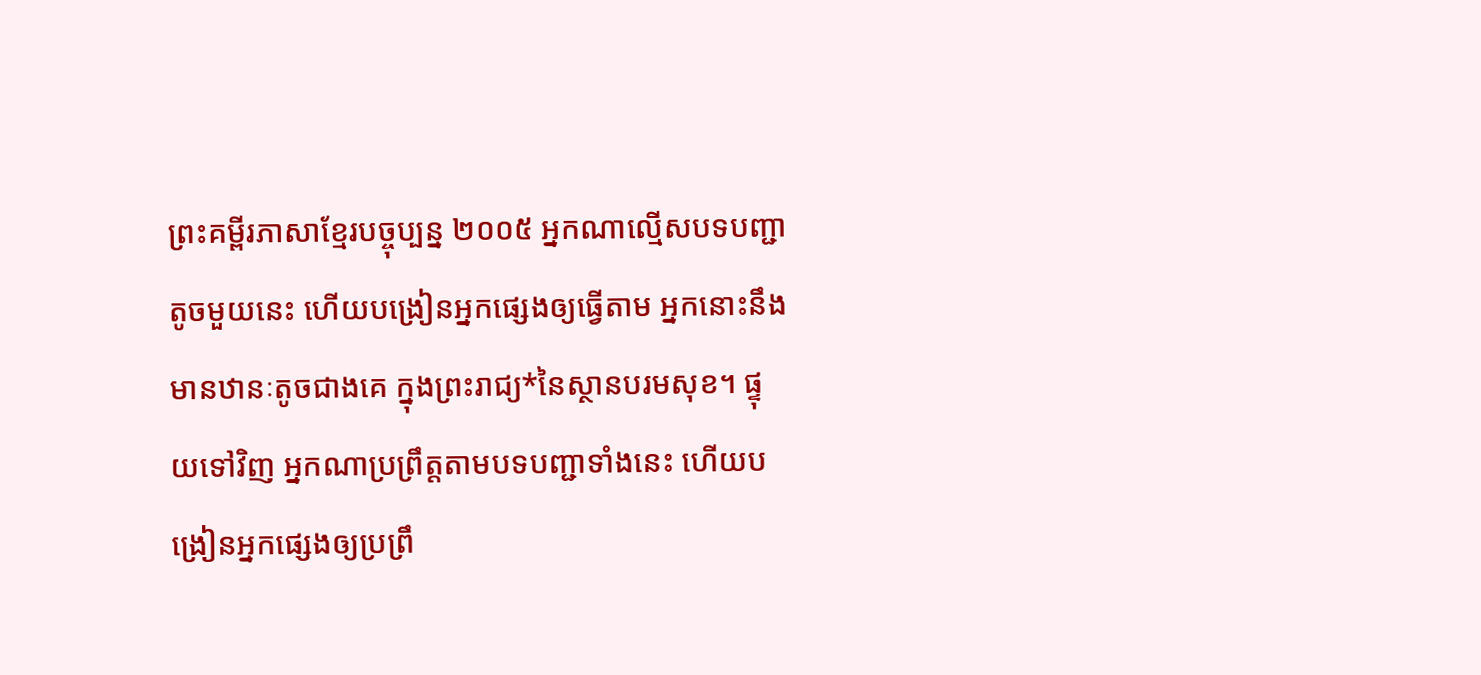ព្រះគម្ពីរភាសាខ្មែរបច្ចុប្បន្ន ២០០៥ អ្នកណាល្មើសបទបញ្ជាតូចមួយនេះ ហើយបង្រៀនអ្នកផ្សេងឲ្យធ្វើតាម អ្នកនោះនឹងមានឋានៈតូចជាងគេ ក្នុងព្រះរាជ្យ*នៃស្ថានបរមសុខ។ ផ្ទុយទៅវិញ អ្នកណាប្រព្រឹត្តតាមបទបញ្ជាទាំងនេះ ហើយបង្រៀនអ្នកផ្សេងឲ្យប្រព្រឹ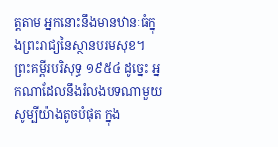ត្តតាម អ្នកនោះនឹងមានឋានៈធំក្នុងព្រះរាជ្យនៃស្ថានបរមសុខ។ ព្រះគម្ពីរបរិសុទ្ធ ១៩៥៤ ដូច្នេះ អ្នកណាដែលនឹងរំលងបទណាមួយ សូម្បីយ៉ាងតូចបំផុត ក្នុង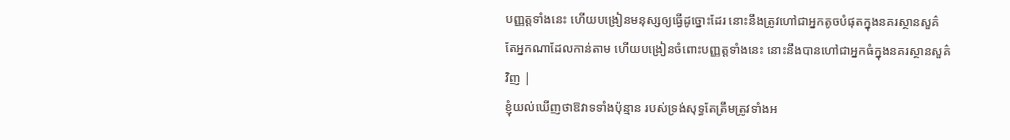បញ្ញត្តទាំងនេះ ហើយបង្រៀនមនុស្សឲ្យធ្វើដូច្នោះដែរ នោះនឹងត្រូវហៅជាអ្នកតូចបំផុតក្នុងនគរស្ថានសួគ៌ តែអ្នកណាដែលកាន់តាម ហើយបង្រៀនចំពោះបញ្ញត្តទាំងនេះ នោះនឹងបានហៅជាអ្នកធំក្នុងនគរស្ថានសួគ៌វិញ |
ខ្ញុំយល់ឃើញថាឱវាទទាំងប៉ុន្មាន របស់ទ្រង់សុទ្ធតែត្រឹមត្រូវទាំងអ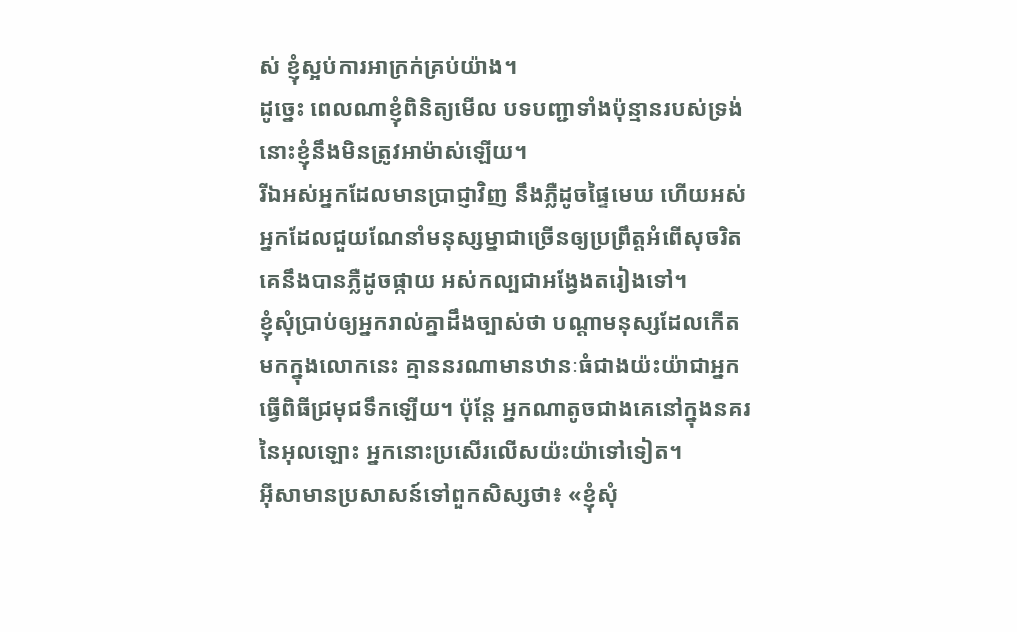ស់ ខ្ញុំស្អប់ការអាក្រក់គ្រប់យ៉ាង។
ដូច្នេះ ពេលណាខ្ញុំពិនិត្យមើល បទបញ្ជាទាំងប៉ុន្មានរបស់ទ្រង់ នោះខ្ញុំនឹងមិនត្រូវអាម៉ាស់ឡើយ។
រីឯអស់អ្នកដែលមានប្រាជ្ញាវិញ នឹងភ្លឺដូចផ្ទៃមេឃ ហើយអស់អ្នកដែលជួយណែនាំមនុស្សម្នាជាច្រើនឲ្យប្រព្រឹត្តអំពើសុចរិត គេនឹងបានភ្លឺដូចផ្កាយ អស់កល្បជាអង្វែងតរៀងទៅ។
ខ្ញុំសុំប្រាប់ឲ្យអ្នករាល់គ្នាដឹងច្បាស់ថា បណ្ដាមនុស្សដែលកើតមកក្នុងលោកនេះ គ្មាននរណាមានឋានៈធំជាងយ៉ះយ៉ាជាអ្នកធ្វើពិធីជ្រមុជទឹកឡើយ។ ប៉ុន្ដែ អ្នកណាតូចជាងគេនៅក្នុងនគរនៃអុលឡោះ អ្នកនោះប្រសើរលើសយ៉ះយ៉ាទៅទៀត។
អ៊ីសាមានប្រសាសន៍ទៅពួកសិស្សថា៖ «ខ្ញុំសុំ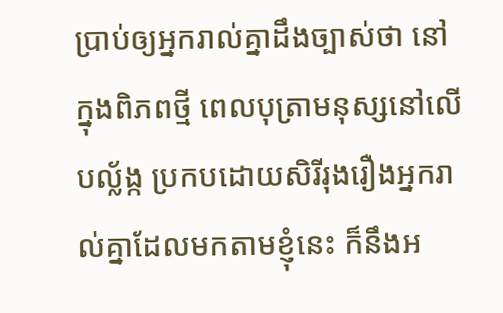ប្រាប់ឲ្យអ្នករាល់គ្នាដឹងច្បាស់ថា នៅក្នុងពិភពថ្មី ពេលបុត្រាមនុស្សនៅលើបល្ល័ង្ក ប្រកបដោយសិរីរុងរឿងអ្នករាល់គ្នាដែលមកតាមខ្ញុំនេះ ក៏នឹងអ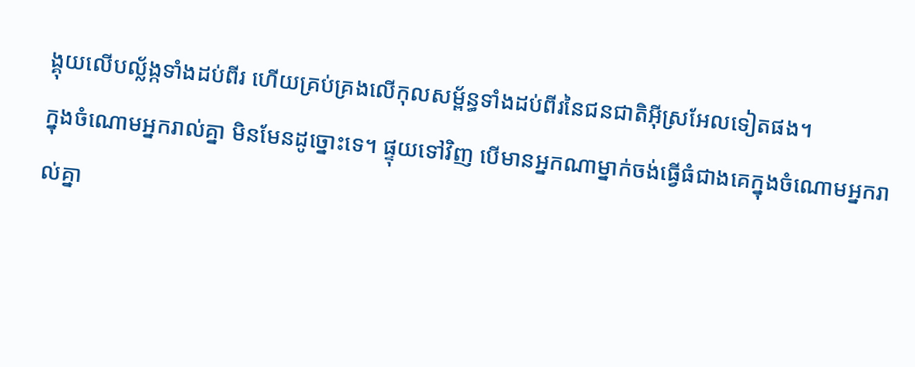ង្គុយលើបល្ល័ង្កទាំងដប់ពីរ ហើយគ្រប់គ្រងលើកុលសម្ព័ន្ធទាំងដប់ពីរនៃជនជាតិអ៊ីស្រអែលទៀតផង។
ក្នុងចំណោមអ្នករាល់គ្នា មិនមែនដូច្នោះទេ។ ផ្ទុយទៅវិញ បើមានអ្នកណាម្នាក់ចង់ធ្វើធំជាងគេក្នុងចំណោមអ្នករាល់គ្នា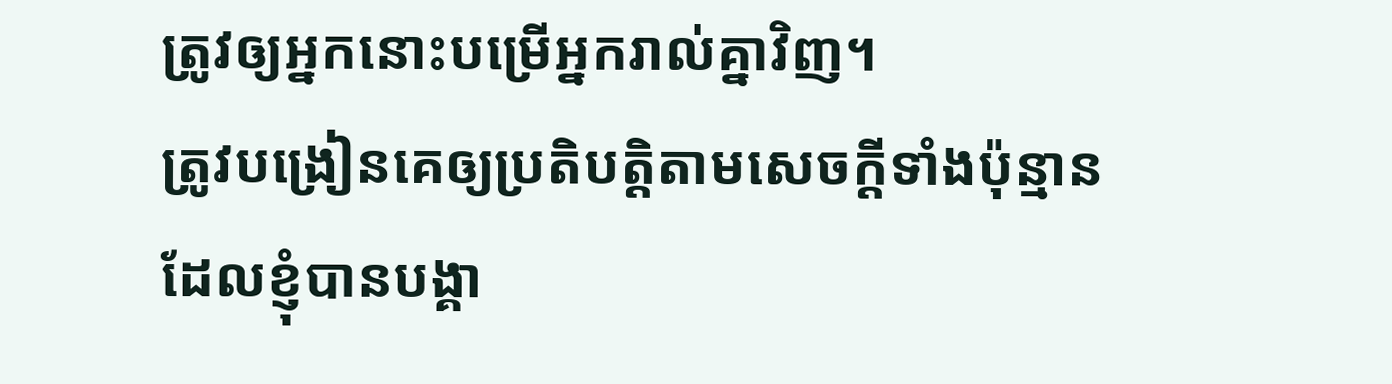ត្រូវឲ្យអ្នកនោះបម្រើអ្នករាល់គ្នាវិញ។
ត្រូវបង្រៀនគេឲ្យប្រតិបត្ដិតាមសេចក្ដីទាំងប៉ុន្មាន ដែលខ្ញុំបានបង្គា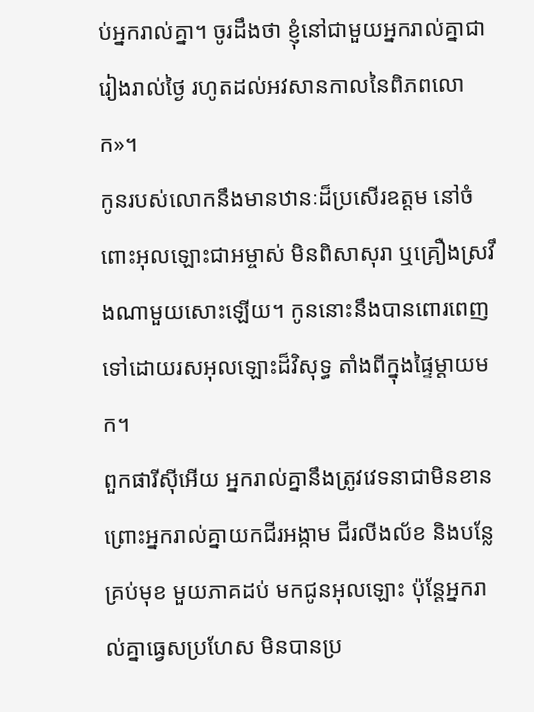ប់អ្នករាល់គ្នា។ ចូរដឹងថា ខ្ញុំនៅជាមួយអ្នករាល់គ្នាជារៀងរាល់ថ្ងៃ រហូតដល់អវសានកាលនៃពិភពលោក»។
កូនរបស់លោកនឹងមានឋានៈដ៏ប្រសើរឧត្ដម នៅចំពោះអុលឡោះជាអម្ចាស់ មិនពិសាសុរា ឬគ្រឿងស្រវឹងណាមួយសោះឡើយ។ កូននោះនឹងបានពោរពេញទៅដោយរសអុលឡោះដ៏វិសុទ្ធ តាំងពីក្នុងផ្ទៃម្ដាយមក។
ពួកផារីស៊ីអើយ អ្នករាល់គ្នានឹងត្រូវវេទនាជាមិនខាន ព្រោះអ្នករាល់គ្នាយកជីរអង្កាម ជីរលីងល័ខ និងបន្លែគ្រប់មុខ មួយភាគដប់ មកជូនអុលឡោះ ប៉ុន្តែអ្នករាល់គ្នាធ្វេសប្រហែស មិនបានប្រ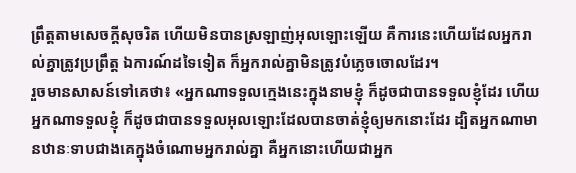ព្រឹត្ដតាមសេចក្ដីសុចរិត ហើយមិនបានស្រឡាញ់អុលឡោះឡើយ គឺការនេះហើយដែលអ្នករាល់គ្នាត្រូវប្រព្រឹត្ដ ឯការណ៍ដទៃទៀត ក៏អ្នករាល់គ្នាមិនត្រូវបំភ្លេចចោលដែរ។
រួចមានសាសន៍ទៅគេថា៖ «អ្នកណាទទួលក្មេងនេះក្នុងនាមខ្ញុំ ក៏ដូចជាបានទទួលខ្ញុំដែរ ហើយអ្នកណាទទួលខ្ញុំ ក៏ដូចជាបានទទួលអុលឡោះដែលបានចាត់ខ្ញុំឲ្យមកនោះដែរ ដ្បិតអ្នកណាមានឋានៈទាបជាងគេក្នុងចំណោមអ្នករាល់គ្នា គឺអ្នកនោះហើយជាអ្នក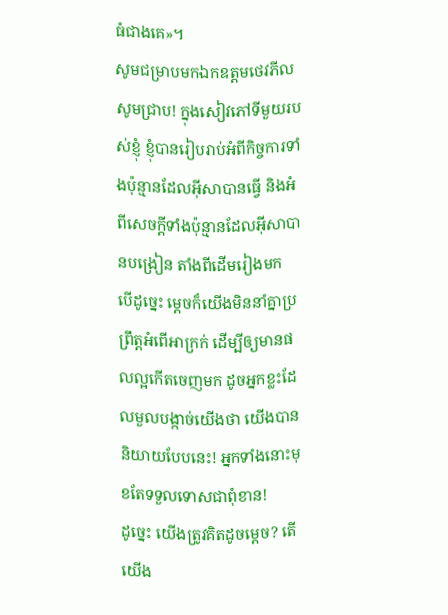ធំជាងគេ»។
សូមជម្រាបមកឯកឧត្ដមថេវភីល សូមជ្រាប! ក្នុងសៀវភៅទីមួយរបស់ខ្ញុំ ខ្ញុំបានរៀបរាប់អំពីកិច្ចការទាំងប៉ុន្មានដែលអ៊ីសាបានធ្វើ និងអំពីសេចក្ដីទាំងប៉ុន្មានដែលអ៊ីសាបានបង្រៀន តាំងពីដើមរៀងមក
បើដូច្នេះ ម្ដេចក៏យើងមិននាំគ្នាប្រព្រឹត្ដអំពើអាក្រក់ ដើម្បីឲ្យមានផលល្អកើតចេញមក ដូចអ្នកខ្លះដែលមួលបង្កាច់យើងថា យើងបាននិយាយបែបនេះ! អ្នកទាំងនោះមុខតែទទួលទោសជាពុំខាន!
ដូច្នេះ យើងត្រូវគិតដូចម្ដេច? តើយើង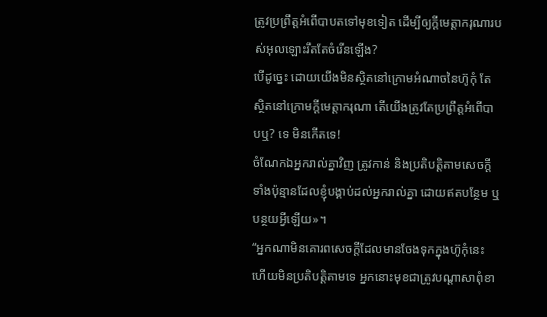ត្រូវប្រព្រឹត្ដអំពើបាបតទៅមុខទៀត ដើម្បីឲ្យក្តីមេត្តាករុណារបស់អុលឡោះរឹតតែចំរើនឡើង?
បើដូច្នេះ ដោយយើងមិនស្ថិតនៅក្រោមអំណាចនៃហ៊ូកុំ តែស្ថិតនៅក្រោមក្តីមេត្តាករុណា តើយើងត្រូវតែប្រព្រឹត្ដអំពើបាបឬ? ទេ មិនកើតទេ!
ចំណែកឯអ្នករាល់គ្នាវិញ ត្រូវកាន់ និងប្រតិបត្តិតាមសេចក្តីទាំងប៉ុន្មានដែលខ្ញុំបង្គាប់ដល់អ្នករាល់គ្នា ដោយឥតបន្ថែម ឬបន្ថយអ្វីឡើយ»។
“អ្នកណាមិនគោរពសេចក្តីដែលមានចែងទុកក្នុងហ៊ូកុំនេះ ហើយមិនប្រតិបត្តិតាមទេ អ្នកនោះមុខជាត្រូវបណ្តាសាពុំខា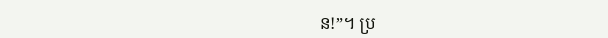ន!”។ ប្រ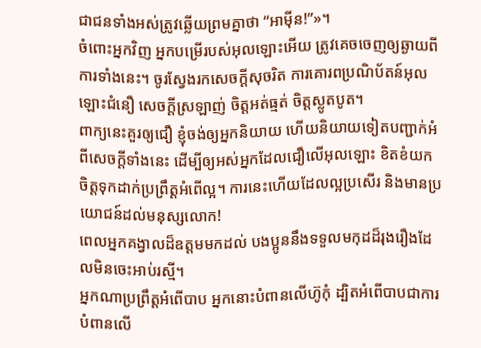ជាជនទាំងអស់ត្រូវឆ្លើយព្រមគ្នាថា “អាម៉ីន!”»។
ចំពោះអ្នកវិញ អ្នកបម្រើរបស់អុលឡោះអើយ ត្រូវគេចចេញឲ្យឆ្ងាយពីការទាំងនេះ។ ចូរស្វែងរកសេចក្ដីសុចរិត ការគោរពប្រណិប័តន៍អុលឡោះជំនឿ សេចក្ដីស្រឡាញ់ ចិត្ដអត់ធ្មត់ ចិត្ដស្លូតបូត។
ពាក្យនេះគួរឲ្យជឿ ខ្ញុំចង់ឲ្យអ្នកនិយាយ ហើយនិយាយទៀតបញ្ជាក់អំពីសេចក្ដីទាំងនេះ ដើម្បីឲ្យអស់អ្នកដែលជឿលើអុលឡោះ ខិតខំយកចិត្ដទុកដាក់ប្រព្រឹត្ដអំពើល្អ។ ការនេះហើយដែលល្អប្រសើរ និងមានប្រយោជន៍ដល់មនុស្សលោក!
ពេលអ្នកគង្វាលដ៏ឧត្ដមមកដល់ បងប្អូននឹងទទួលមកុដដ៏រុងរឿងដែលមិនចេះអាប់រស្មី។
អ្នកណាប្រព្រឹត្ដអំពើបាប អ្នកនោះបំពានលើហ៊ូកុំ ដ្បិតអំពើបាបជាការបំពានលើ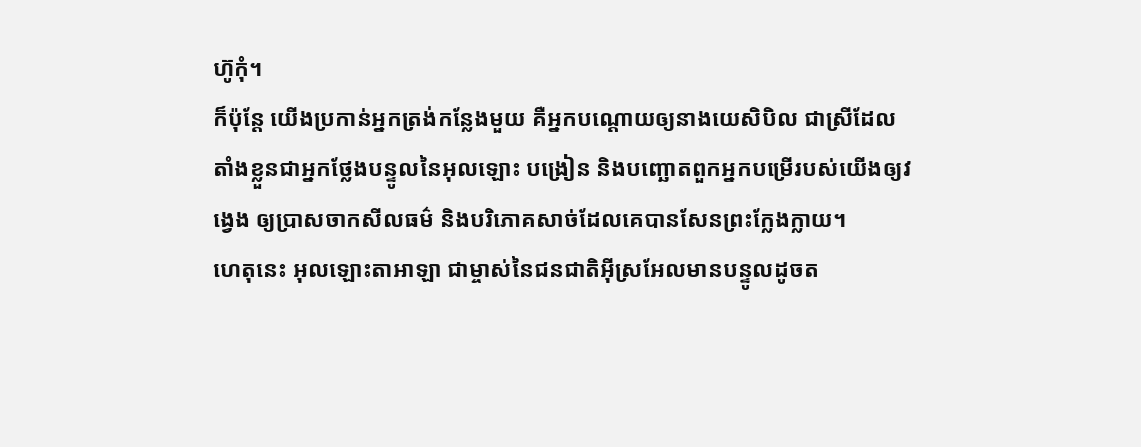ហ៊ូកុំ។
ក៏ប៉ុន្ដែ យើងប្រកាន់អ្នកត្រង់កន្លែងមួយ គឺអ្នកបណ្ដោយឲ្យនាងយេសិបិល ជាស្រីដែលតាំងខ្លួនជាអ្នកថ្លែងបន្ទូលនៃអុលឡោះ បង្រៀន និងបញ្ឆោតពួកអ្នកបម្រើរបស់យើងឲ្យវង្វេង ឲ្យប្រាសចាកសីលធម៌ និងបរិភោគសាច់ដែលគេបានសែនព្រះក្លែងក្លាយ។
ហេតុនេះ អុលឡោះតាអាឡា ជាម្ចាស់នៃជនជាតិអ៊ីស្រអែលមានបន្ទូលដូចត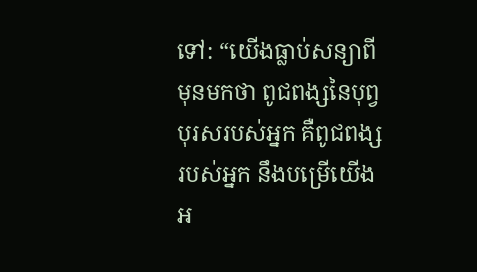ទៅ: “យើងធ្លាប់សន្យាពីមុនមកថា ពូជពង្សនៃបុព្វបុរសរបស់អ្នក គឺពូជពង្សរបស់អ្នក នឹងបម្រើយើងអ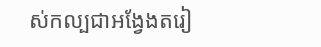ស់កល្បជាអង្វែងតរៀ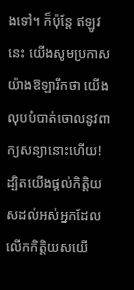ងទៅ។ ក៏ប៉ុន្តែ ឥឡូវនេះ យើងសូមប្រកាសយ៉ាងឱឡារឹកថា យើងលុបបំបាត់ចោលនូវពាក្យសន្យានោះហើយ! ដ្បិតយើងផ្តល់កិត្តិយសដល់អស់អ្នកដែលលើកកិត្តិយសយើ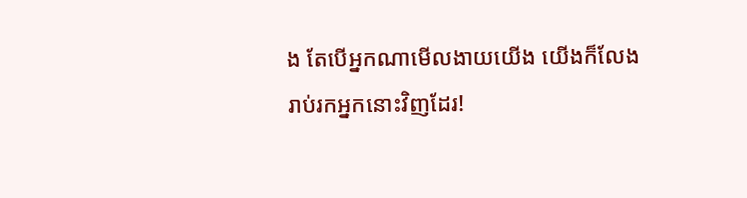ង តែបើអ្នកណាមើលងាយយើង យើងក៏លែងរាប់រកអ្នកនោះវិញដែរ!